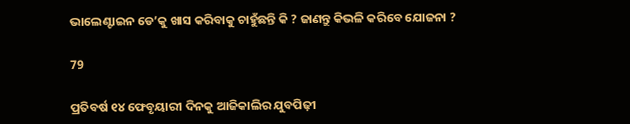ଭାଲେଣ୍ଟାଇନ ଡେ’କୁ ଖାସ କରିବାକୁ ଚାହୁଁଛନ୍ତି କି ? ଜାଣନ୍ତୁ କିଭଳି କରିବେ ଯୋଜନା ?

79

ପ୍ରତିବର୍ଷ ୧୪ ଫେବୃୟାରୀ ଦିନକୁ ଆଜିକାଲିର ଯୁବପିଢ଼ୀ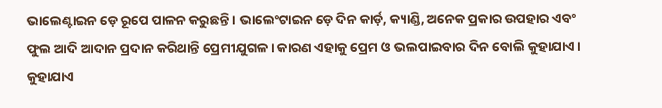ଭାଲେଣ୍ଟାଇନ ଡ଼େ ରୂପେ ପାଳନ କରୁଛନ୍ତି । ଭାଲେଂଟାଇନ ଡ଼େ ଦିନ କାର୍ଡ଼, କ୍ୟାଣ୍ଡି, ଅନେକ ପ୍ରକାର ଉପହାର ଏବଂ ଫୁଲ ଆଦି ଆଦାନ ପ୍ରଦାନ କରିଥାନ୍ତି ପ୍ରେମୀଯୁଗଳ । କାରଣ ଏହାକୁ ପ୍ରେମ ଓ ଭଲପାଇବାର ଦିନ ବୋଲି କୁହାଯାଏ । କୁହାଯାଏ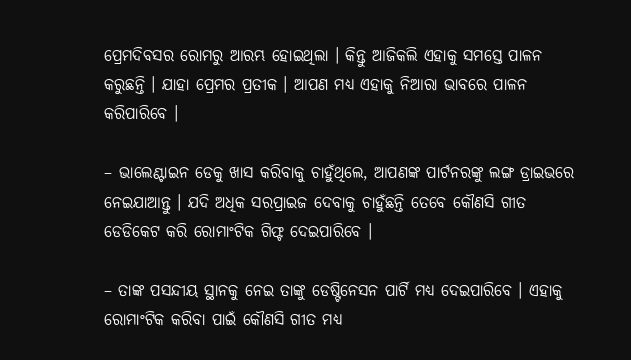ପ୍ରେମଦିବସର ରୋମରୁ ଆରମ୍ଭ ହୋଇଥିଲା । କିନ୍ତୁ ଆଜିକଲି ଏହାକୁ ସମସ୍ତେ ପାଳନ କରୁଛନ୍ତି । ଯାହା ପ୍ରେମର ପ୍ରତୀକ । ଆପଣ ମଧ୍ୟ ଏହାକୁ ନିଆରା ଭାବରେ ପାଳନ କରିପାରିବେ ।

– ଭାଲେଣ୍ଟାଇନ ଡେକୁ ଖାସ କରିବାକୁ ଚାହୁଁଥିଲେ, ଆପଣଙ୍କ ପାର୍ଟନରଙ୍କୁ ଲଙ୍ଗ ଡ୍ରାଇଭରେ ନେଇଯାଆନ୍ତୁ । ଯଦି ଅଧିକ ସରପ୍ରାଇଜ ଦେବାକୁ ଚାହୁଁଛନ୍ତି ତେବେ କୌଣସି ଗୀତ ଡେଡିକେଟ କରି ରୋମାଂଟିକ ଗିଫ୍ଟ ଦେଇପାରିବେ ।

– ତାଙ୍କ ପସନ୍ଦୀୟ ସ୍ଥାନକୁ ନେଇ ତାଙ୍କୁ ଡେଷ୍ଟିନେସନ ପାର୍ଟି ମଧ୍ୟ ଦେଇପାରିବେ । ଏହାକୁ ରୋମାଂଟିକ କରିବା ପାଇଁ କୌଣସି ଗୀତ ମଧ୍ୟ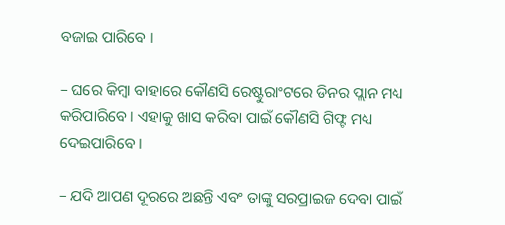ବଜାଇ ପାରିବେ ।

– ଘରେ କିମ୍ବା ବାହାରେ କୌଣସି ରେଷ୍ଟୁରାଂଟରେ ଡିନର ପ୍ଲାନ ମଧ୍ୟ କରିପାରିବେ । ଏହାକୁ ଖାସ କରିବା ପାଇଁ କୌଣସି ଗିଫ୍ଟ ମଧ୍ୟ ଦେଇପାରିବେ ।

– ଯଦି ଆପଣ ଦୂରରେ ଅଛନ୍ତି ଏବଂ ତାଙ୍କୁ ସରପ୍ରାଇଜ ଦେବା ପାଇଁ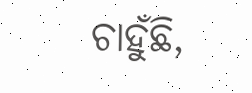ଚାହୁଁଛି,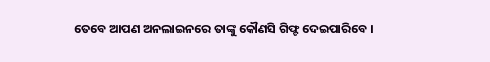ତେବେ ଆପଣ ଅନଲାଇନରେ ତାଙ୍କୁ କୌଣସି ଗିଫ୍ଟ ଦେଇପାରିବେ ।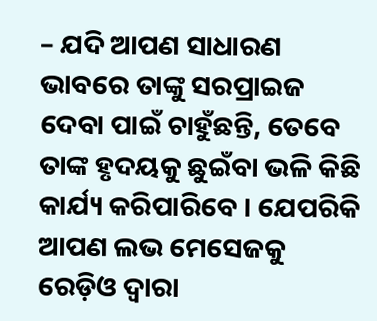– ଯଦି ଆପଣ ସାଧାରଣ ଭାବରେ ତାଙ୍କୁ ସରପ୍ରାଇଜ ଦେବା ପାଇଁ ଚାହୁଁଛନ୍ତି, ତେବେ ତାଙ୍କ ହୃଦୟକୁ ଛୁଇଁବା ଭଳି କିଛି କାର୍ଯ୍ୟ କରିପାରିବେ । ଯେପରିକି ଆପଣ ଲଭ ମେସେଜକୁ ରେଡ଼ିଓ ଦ୍ୱାରା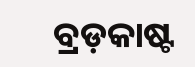ବ୍ରଡ଼କାଷ୍ଟ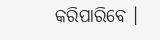କରିପାରିବେ ।